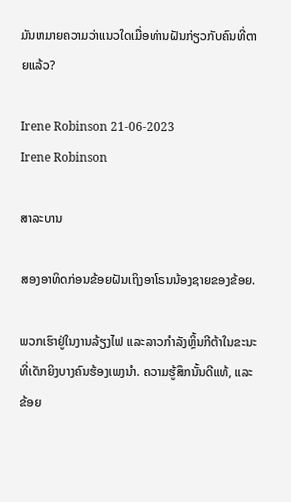ມັນຫມາຍຄວາມວ່າແນວໃດເມື່ອທ່ານຝັນກ່ຽວກັບຄົນທີ່ຕາຍແລ້ວ?

Irene Robinson 21-06-2023
Irene Robinson

ສາລະບານ

ສອງອາທິດກ່ອນຂ້ອຍຝັນເຖິງອາໂຣນນ້ອງຊາຍຂອງຂ້ອຍ.

ພວກເຮົາຢູ່ໃນງານລ້ຽງໄຟ ແລະລາວກຳລັງຫຼິ້ນກີຕ້າໃນຂະນະທີ່ເດັກຍິງບາງຄົນຮ້ອງເພງນຳ. ຄວາມຮູ້ສຶກນັ້ນດີແທ້, ແລະຂ້ອຍ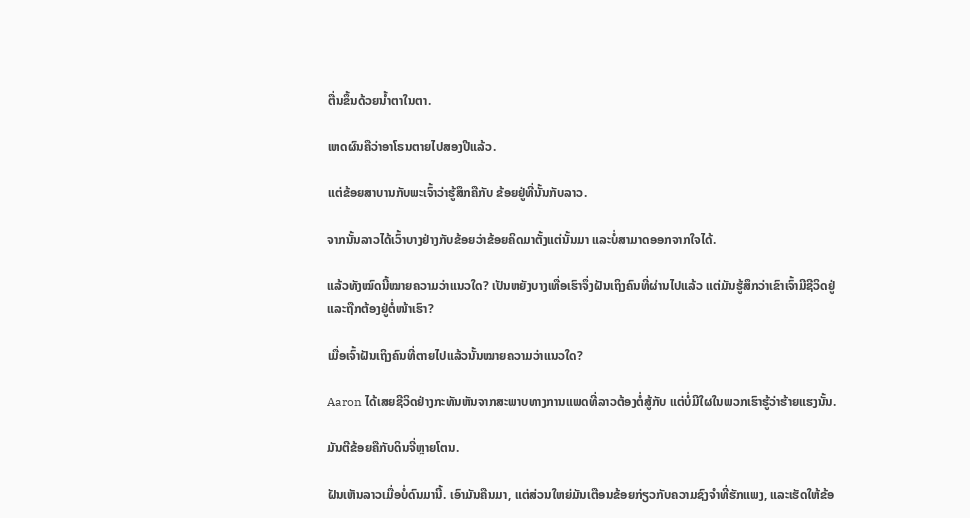ຕື່ນຂຶ້ນດ້ວຍນໍ້າຕາໃນຕາ.

ເຫດຜົນຄືວ່າອາໂຣນຕາຍໄປສອງປີແລ້ວ.

ແຕ່ຂ້ອຍສາບານກັບພະເຈົ້າວ່າຮູ້ສຶກຄືກັບ ຂ້ອຍຢູ່ທີ່ນັ້ນກັບລາວ.

ຈາກນັ້ນລາວໄດ້ເວົ້າບາງຢ່າງກັບຂ້ອຍວ່າຂ້ອຍຄິດມາຕັ້ງແຕ່ນັ້ນມາ ແລະບໍ່ສາມາດອອກຈາກໃຈໄດ້.

ແລ້ວທັງໝົດນີ້ໝາຍຄວາມວ່າແນວໃດ? ເປັນຫຍັງບາງເທື່ອເຮົາຈຶ່ງຝັນເຖິງຄົນທີ່ຜ່ານໄປແລ້ວ ແຕ່ມັນຮູ້ສຶກວ່າເຂົາເຈົ້າມີຊີວິດຢູ່ ແລະຖືກຕ້ອງຢູ່ຕໍ່ໜ້າເຮົາ?

ເມື່ອເຈົ້າຝັນເຖິງຄົນທີ່ຕາຍໄປແລ້ວນັ້ນໝາຍຄວາມວ່າແນວໃດ?

Aaron ໄດ້ເສຍຊີວິດຢ່າງກະທັນຫັນຈາກສະພາບທາງການແພດທີ່ລາວຕ້ອງຕໍ່ສູ້ກັບ ແຕ່ບໍ່ມີໃຜໃນພວກເຮົາຮູ້ວ່າຮ້າຍແຮງນັ້ນ.

ມັນຕີຂ້ອຍຄືກັບດິນຈີ່ຫຼາຍໂຕນ.

ຝັນເຫັນລາວເມື່ອບໍ່ດົນມານີ້. ເອົາມັນຄືນມາ, ແຕ່ສ່ວນໃຫຍ່ມັນເຕືອນຂ້ອຍກ່ຽວກັບຄວາມຊົງຈໍາທີ່ຮັກແພງ, ແລະເຮັດໃຫ້ຂ້ອ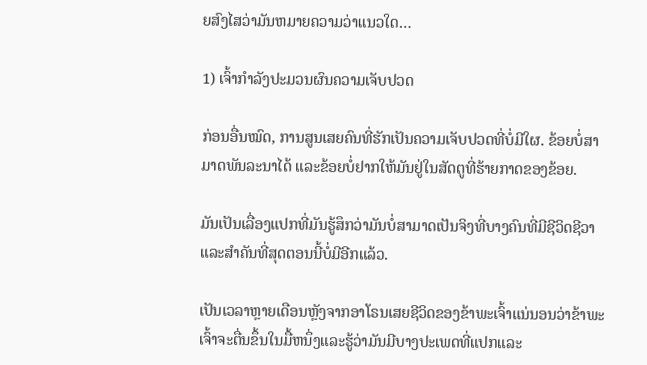ຍສົງໄສວ່າມັນຫມາຍຄວາມວ່າແນວໃດ…

1) ເຈົ້າກໍາລັງປະມວນຜົນຄວາມເຈັບປວດ

ກ່ອນອື່ນໝົດ, ການສູນເສຍຄົນທີ່ຮັກເປັນຄວາມເຈັບປວດທີ່ບໍ່ມີໃຜ. ຂ້ອຍບໍ່ສາມາດພັນລະນາໄດ້ ແລະຂ້ອຍບໍ່ຢາກໃຫ້ມັນຢູ່ໃນສັດຕູທີ່ຮ້າຍກາດຂອງຂ້ອຍ.

ມັນເປັນເລື່ອງແປກທີ່ມັນຮູ້ສຶກວ່າມັນບໍ່ສາມາດເປັນຈິງທີ່ບາງຄົນທີ່ມີຊີວິດຊີວາ ແລະສຳຄັນທີ່ສຸດຕອນນີ້ບໍ່ມີອີກແລ້ວ.

ເປັນເວລາຫຼາຍເດືອນຫຼັງຈາກອາໂຣນເສຍຊີວິດຂອງຂ້າພະເຈົ້າແນ່ນອນວ່າຂ້າພະເຈົ້າຈະຕື່ນຂຶ້ນໃນມື້ຫນຶ່ງແລະຮູ້ວ່າມັນມີບາງປະເພດທີ່ແປກແລະ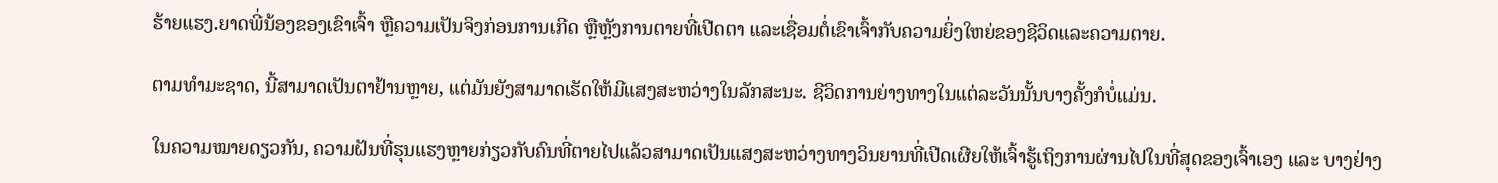ຮ້າຍແຮງ.ຍາດພີ່ນ້ອງຂອງເຂົາເຈົ້າ ຫຼືຄວາມເປັນຈິງກ່ອນການເກີດ ຫຼືຫຼັງການຕາຍທີ່ເປີດຕາ ແລະເຊື່ອມຕໍ່ເຂົາເຈົ້າກັບຄວາມຍິ່ງໃຫຍ່ຂອງຊີວິດແລະຄວາມຕາຍ.

ຕາມທໍາມະຊາດ, ນີ້ສາມາດເປັນຕາຢ້ານຫຼາຍ, ແຕ່ມັນຍັງສາມາດເຮັດໃຫ້ມີແສງສະຫວ່າງໃນລັກສະນະ. ຊີວິດການຍ່າງທາງໃນແຕ່ລະວັນນັ້ນບາງຄັ້ງກໍບໍ່ແມ່ນ.

ໃນຄວາມໝາຍດຽວກັນ, ຄວາມຝັນທີ່ຮຸນແຮງຫຼາຍກ່ຽວກັບຄົນທີ່ຕາຍໄປແລ້ວສາມາດເປັນແສງສະຫວ່າງທາງວິນຍານທີ່ເປີດເຜີຍໃຫ້ເຈົ້າຮູ້ເຖິງການຜ່ານໄປໃນທີ່ສຸດຂອງເຈົ້າເອງ ແລະ ບາງຢ່າງ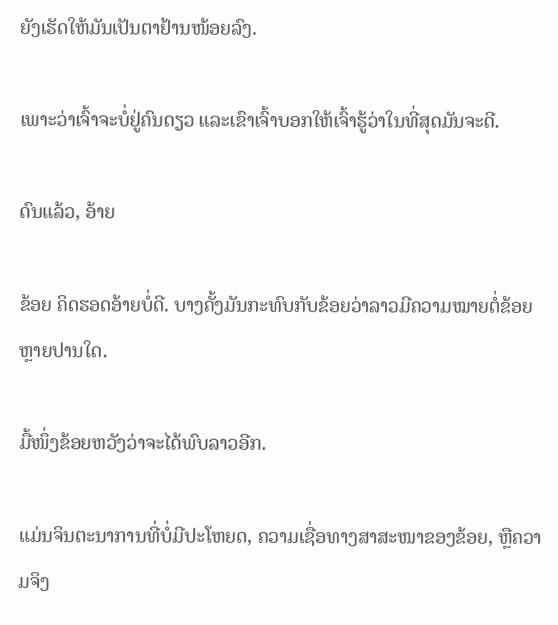ຍັງເຮັດໃຫ້ມັນເປັນຕາຢ້ານໜ້ອຍລົງ.

ເພາະວ່າເຈົ້າຈະບໍ່ຢູ່ຄົນດຽວ ແລະເຂົາເຈົ້າບອກໃຫ້ເຈົ້າຮູ້ວ່າໃນທີ່ສຸດມັນຈະດີ.

ດົນແລ້ວ, ອ້າຍ

ຂ້ອຍ ຄິດຮອດອ້າຍບໍ່ດີ. ບາງຄັ້ງມັນກະທົບກັບຂ້ອຍວ່າລາວມີຄວາມໝາຍຕໍ່ຂ້ອຍຫຼາຍປານໃດ.

ມື້ໜຶ່ງຂ້ອຍຫວັງວ່າຈະໄດ້ພົບລາວອີກ.

ແມ່ນຈິນຕະນາການທີ່ບໍ່ມີປະໂຫຍດ, ຄວາມເຊື່ອທາງສາສະໜາຂອງຂ້ອຍ, ຫຼືຄວາມຈິງ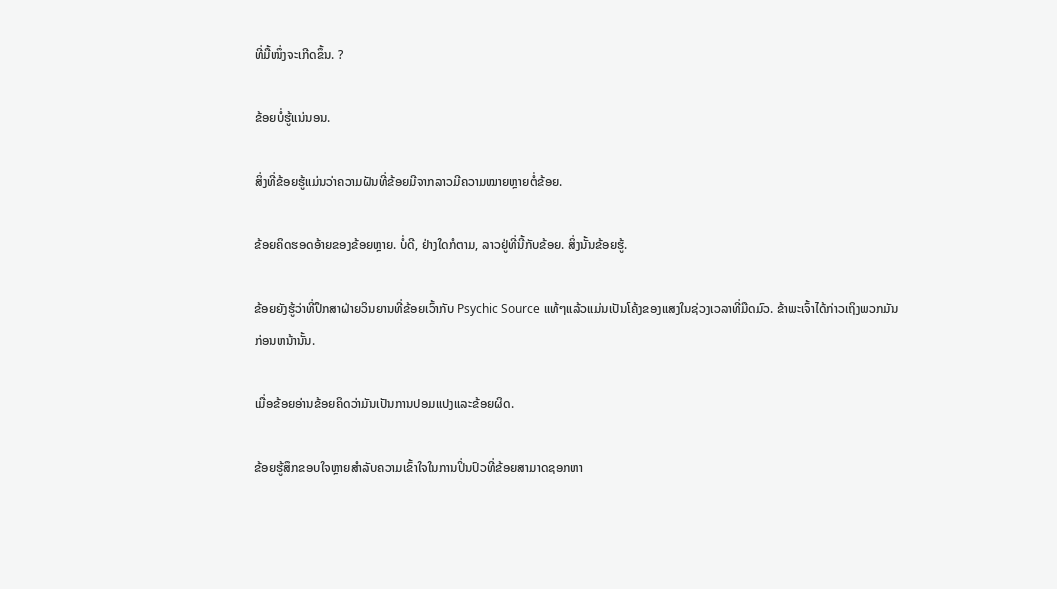ທີ່ມື້ໜຶ່ງຈະເກີດຂຶ້ນ. ?

ຂ້ອຍບໍ່ຮູ້ແນ່ນອນ.

ສິ່ງທີ່ຂ້ອຍຮູ້ແມ່ນວ່າຄວາມຝັນທີ່ຂ້ອຍມີຈາກລາວມີຄວາມໝາຍຫຼາຍຕໍ່ຂ້ອຍ.

ຂ້ອຍຄິດຮອດອ້າຍຂອງຂ້ອຍຫຼາຍ. ບໍ່ດີ, ຢ່າງໃດກໍຕາມ, ລາວຢູ່ທີ່ນີ້ກັບຂ້ອຍ. ສິ່ງນັ້ນຂ້ອຍຮູ້.

ຂ້ອຍຍັງຮູ້ວ່າທີ່ປຶກສາຝ່າຍວິນຍານທີ່ຂ້ອຍເວົ້າກັບ Psychic Source ແທ້ໆແລ້ວແມ່ນເປັນໂຄ້ງຂອງແສງໃນຊ່ວງເວລາທີ່ມືດມົວ. ຂ້າພະເຈົ້າໄດ້ກ່າວເຖິງພວກມັນກ່ອນຫນ້ານັ້ນ.

ເມື່ອຂ້ອຍອ່ານຂ້ອຍຄິດວ່າມັນເປັນການປອມແປງແລະຂ້ອຍຜິດ.

ຂ້ອຍຮູ້ສຶກຂອບໃຈຫຼາຍສໍາລັບຄວາມເຂົ້າໃຈໃນການປິ່ນປົວທີ່ຂ້ອຍສາມາດຊອກຫາ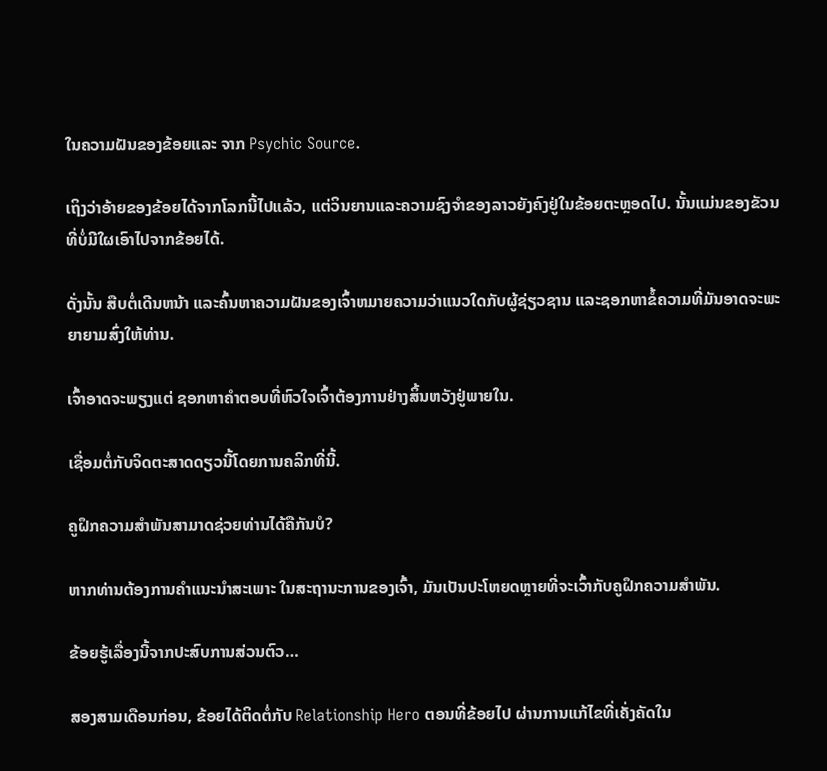ໃນຄວາມຝັນຂອງຂ້ອຍແລະ ຈາກ Psychic Source.

ເຖິງວ່າອ້າຍຂອງຂ້ອຍໄດ້ຈາກໂລກນີ້ໄປແລ້ວ, ແຕ່ວິນຍານແລະຄວາມຊົງຈໍາຂອງລາວຍັງຄົງຢູ່ໃນຂ້ອຍຕະຫຼອດໄປ. ນັ້ນແມ່ນຂອງຂັວນທີ່ບໍ່ມີໃຜເອົາໄປຈາກຂ້ອຍໄດ້.

ດັ່ງນັ້ນ ສືບຕໍ່ເດີນຫນ້າ ແລະຄົ້ນຫາຄວາມຝັນຂອງເຈົ້າຫມາຍຄວາມວ່າແນວໃດກັບຜູ້ຊ່ຽວຊານ ແລະຊອກຫາຂໍ້ຄວາມທີ່ມັນອາດຈະພະຍາຍາມສົ່ງໃຫ້ທ່ານ.

ເຈົ້າອາດຈະພຽງແຕ່ ຊອກຫາຄຳຕອບທີ່ຫົວໃຈເຈົ້າຕ້ອງການຢ່າງສິ້ນຫວັງຢູ່ພາຍໃນ.

ເຊື່ອມຕໍ່ກັບຈິດຕະສາດດຽວນີ້ໂດຍການຄລິກທີ່ນີ້.

ຄູຝຶກຄວາມສຳພັນສາມາດຊ່ວຍທ່ານໄດ້ຄືກັນບໍ?

ຫາກທ່ານຕ້ອງການຄຳແນະນຳສະເພາະ ໃນສະຖານະການຂອງເຈົ້າ, ມັນເປັນປະໂຫຍດຫຼາຍທີ່ຈະເວົ້າກັບຄູຝຶກຄວາມສຳພັນ.

ຂ້ອຍຮູ້ເລື່ອງນີ້ຈາກປະສົບການສ່ວນຕົວ…

ສອງສາມເດືອນກ່ອນ, ຂ້ອຍໄດ້ຕິດຕໍ່ກັບ Relationship Hero ຕອນທີ່ຂ້ອຍໄປ ຜ່ານການແກ້ໄຂທີ່ເຄັ່ງຄັດໃນ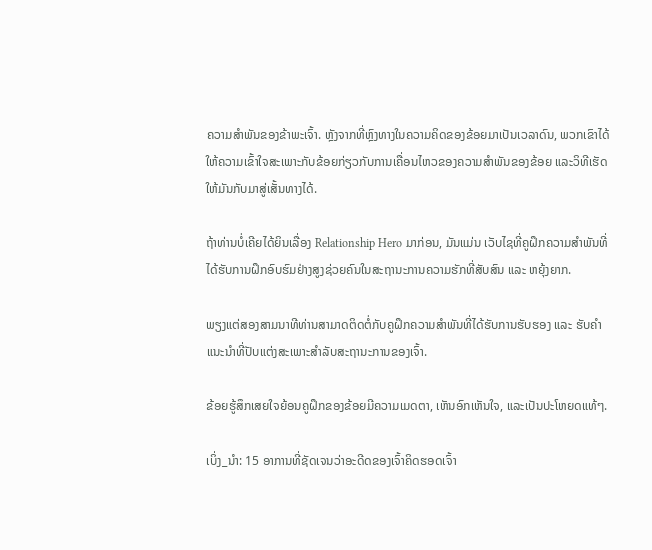ຄວາມສໍາພັນຂອງຂ້າພະເຈົ້າ. ຫຼັງຈາກທີ່ຫຼົງທາງໃນຄວາມຄິດຂອງຂ້ອຍມາເປັນເວລາດົນ, ພວກເຂົາໄດ້ໃຫ້ຄວາມເຂົ້າໃຈສະເພາະກັບຂ້ອຍກ່ຽວກັບການເຄື່ອນໄຫວຂອງຄວາມສຳພັນຂອງຂ້ອຍ ແລະວິທີເຮັດໃຫ້ມັນກັບມາສູ່ເສັ້ນທາງໄດ້.

ຖ້າທ່ານບໍ່ເຄີຍໄດ້ຍິນເລື່ອງ Relationship Hero ມາກ່ອນ, ມັນແມ່ນ ເວັບໄຊທີ່ຄູຝຶກຄວາມສຳພັນທີ່ໄດ້ຮັບການຝຶກອົບຮົມຢ່າງສູງຊ່ວຍຄົນໃນສະຖານະການຄວາມຮັກທີ່ສັບສົນ ແລະ ຫຍຸ້ງຍາກ.

ພຽງແຕ່ສອງສາມນາທີທ່ານສາມາດຕິດຕໍ່ກັບຄູຝຶກຄວາມສຳພັນທີ່ໄດ້ຮັບການຮັບຮອງ ແລະ ຮັບຄຳແນະນຳທີ່ປັບແຕ່ງສະເພາະສຳລັບສະຖານະການຂອງເຈົ້າ.

ຂ້ອຍຮູ້ສຶກເສຍໃຈຍ້ອນຄູຝຶກຂອງຂ້ອຍມີຄວາມເມດຕາ, ເຫັນອົກເຫັນໃຈ, ແລະເປັນປະໂຫຍດແທ້ໆ.

ເບິ່ງ_ນຳ: 15 ອາການທີ່ຊັດເຈນວ່າອະດີດຂອງເຈົ້າຄິດຮອດເຈົ້າ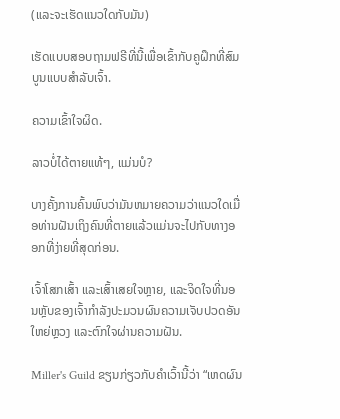(ແລະຈະເຮັດແນວໃດກັບມັນ)

ເຮັດແບບສອບຖາມຟຣີທີ່ນີ້ເພື່ອເຂົ້າກັບຄູຝຶກທີ່ສົມບູນແບບສຳລັບເຈົ້າ.

ຄວາມເຂົ້າໃຈຜິດ.

ລາວບໍ່ໄດ້ຕາຍແທ້ໆ, ແມ່ນບໍ?

ບາງຄັ້ງການຄົ້ນພົບວ່າມັນຫມາຍຄວາມວ່າແນວໃດເມື່ອທ່ານຝັນເຖິງຄົນທີ່ຕາຍແລ້ວແມ່ນຈະໄປກັບທາງອອກທີ່ງ່າຍທີ່ສຸດກ່ອນ.

ເຈົ້າໂສກເສົ້າ ແລະເສົ້າເສຍໃຈຫຼາຍ, ແລະຈິດໃຈທີ່ນອນຫຼັບຂອງເຈົ້າກຳລັງປະມວນຜົນຄວາມເຈັບປວດອັນໃຫຍ່ຫຼວງ ແລະຕົກໃຈຜ່ານຄວາມຝັນ.

Miller's Guild ຂຽນກ່ຽວກັບຄຳເວົ້ານີ້ວ່າ “ເຫດຜົນ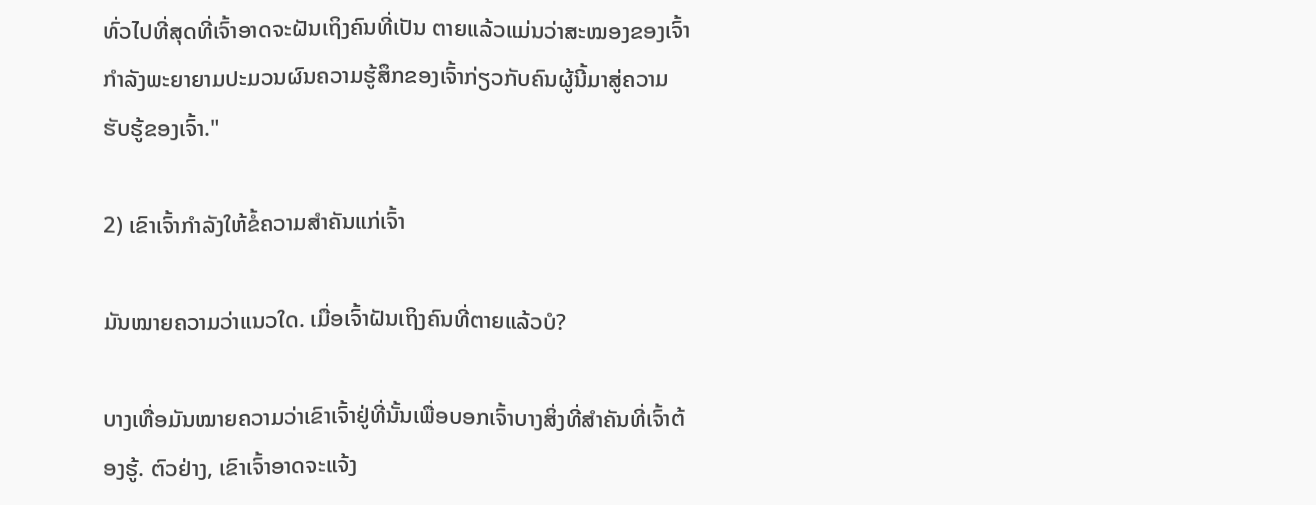ທົ່ວໄປທີ່ສຸດທີ່ເຈົ້າອາດຈະຝັນເຖິງຄົນທີ່ເປັນ ຕາຍແລ້ວແມ່ນວ່າສະໝອງຂອງເຈົ້າກຳລັງພະຍາຍາມປະມວນຜົນຄວາມຮູ້ສຶກຂອງເຈົ້າກ່ຽວກັບຄົນຜູ້ນີ້ມາສູ່ຄວາມຮັບຮູ້ຂອງເຈົ້າ."

2) ເຂົາເຈົ້າກຳລັງໃຫ້ຂໍ້ຄວາມສຳຄັນແກ່ເຈົ້າ

ມັນໝາຍຄວາມວ່າແນວໃດ. ເມື່ອເຈົ້າຝັນເຖິງຄົນທີ່ຕາຍແລ້ວບໍ?

ບາງເທື່ອມັນໝາຍຄວາມວ່າເຂົາເຈົ້າຢູ່ທີ່ນັ້ນເພື່ອບອກເຈົ້າບາງສິ່ງທີ່ສຳຄັນທີ່ເຈົ້າຕ້ອງຮູ້. ຕົວຢ່າງ, ເຂົາເຈົ້າອາດຈະແຈ້ງ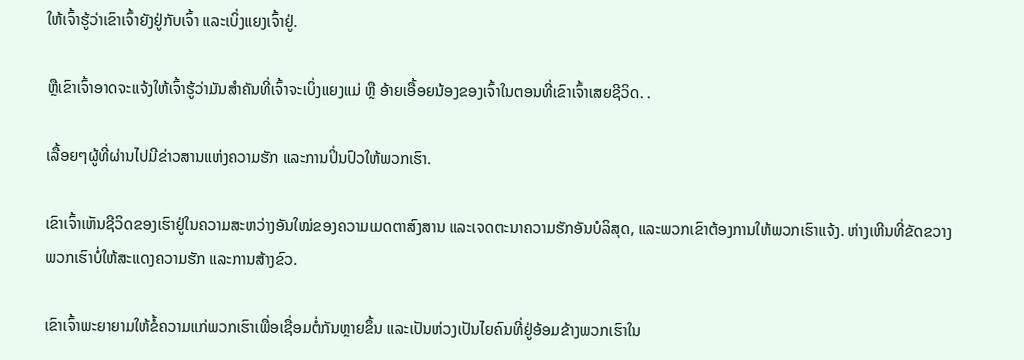ໃຫ້ເຈົ້າຮູ້ວ່າເຂົາເຈົ້າຍັງຢູ່ກັບເຈົ້າ ແລະເບິ່ງແຍງເຈົ້າຢູ່.

ຫຼືເຂົາເຈົ້າອາດຈະແຈ້ງໃຫ້ເຈົ້າຮູ້ວ່າມັນສຳຄັນທີ່ເຈົ້າຈະເບິ່ງແຍງແມ່ ຫຼື ອ້າຍເອື້ອຍນ້ອງຂອງເຈົ້າໃນຕອນທີ່ເຂົາເຈົ້າເສຍຊີວິດ. .

ເລື້ອຍໆຜູ້ທີ່ຜ່ານໄປມີຂ່າວສານແຫ່ງຄວາມຮັກ ແລະການປິ່ນປົວໃຫ້ພວກເຮົາ.

ເຂົາເຈົ້າເຫັນຊີວິດຂອງເຮົາຢູ່ໃນຄວາມສະຫວ່າງອັນໃໝ່ຂອງຄວາມເມດຕາສົງສານ ແລະເຈດຕະນາຄວາມຮັກອັນບໍລິສຸດ, ແລະພວກເຂົາຕ້ອງການໃຫ້ພວກເຮົາແຈ້ງ. ຫ່າງເຫີນທີ່ຂັດຂວາງພວກເຮົາບໍ່ໃຫ້ສະແດງຄວາມຮັກ ແລະການສ້າງຂົວ.

ເຂົາເຈົ້າພະຍາຍາມໃຫ້ຂໍ້ຄວາມແກ່ພວກເຮົາເພື່ອເຊື່ອມຕໍ່ກັນຫຼາຍຂຶ້ນ ແລະເປັນຫ່ວງເປັນໄຍຄົນທີ່ຢູ່ອ້ອມຂ້າງພວກເຮົາໃນ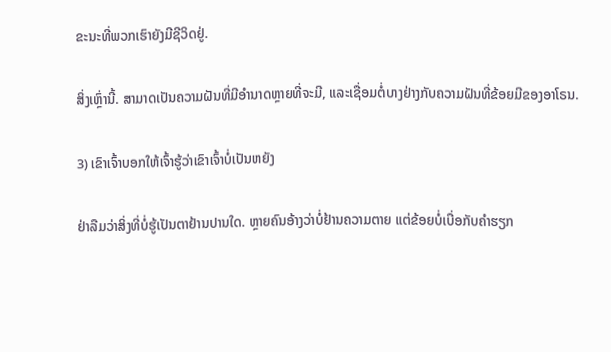ຂະນະທີ່ພວກເຮົາຍັງມີຊີວິດຢູ່.

ສິ່ງເຫຼົ່ານີ້. ສາມາດເປັນຄວາມຝັນທີ່ມີອໍານາດຫຼາຍທີ່ຈະມີ, ແລະເຊື່ອມຕໍ່ບາງຢ່າງກັບຄວາມຝັນທີ່ຂ້ອຍມີຂອງອາໂຣນ.

3) ເຂົາເຈົ້າບອກໃຫ້ເຈົ້າຮູ້ວ່າເຂົາເຈົ້າບໍ່ເປັນຫຍັງ

ຢ່າລືມວ່າສິ່ງທີ່ບໍ່ຮູ້ເປັນຕາຢ້ານປານໃດ. ຫຼາຍຄົນອ້າງວ່າບໍ່ຢ້ານຄວາມຕາຍ ແຕ່ຂ້ອຍບໍ່ເບື່ອກັບຄຳຮຽກ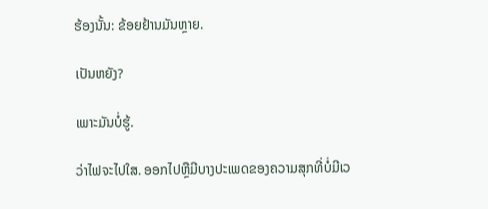ຮ້ອງນັ້ນ: ຂ້ອຍຢ້ານມັນຫຼາຍ.

ເປັນຫຍັງ?

ເພາະມັນບໍ່ຮູ້.

ວ່າໄຟຈະໄປໃສ. ອອກໄປຫຼືມີບາງປະເພດຂອງຄວາມສຸກທີ່ບໍ່ມີເວ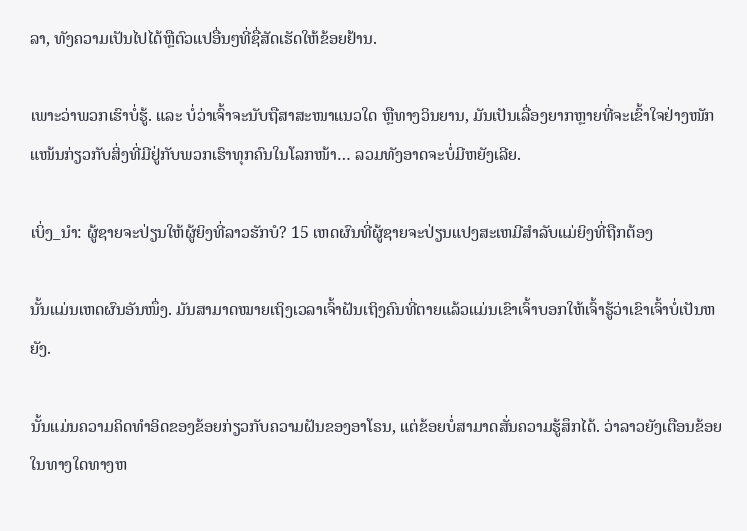ລາ, ທັງຄວາມເປັນໄປໄດ້ຫຼືຕົວແປອື່ນໆທີ່ຊື່ສັດເຮັດໃຫ້ຂ້ອຍຢ້ານ.

ເພາະວ່າພວກເຮົາບໍ່ຮູ້. ແລະ ບໍ່ວ່າເຈົ້າຈະນັບຖືສາສະໜາແນວໃດ ຫຼືທາງວິນຍານ, ມັນເປັນເລື່ອງຍາກຫຼາຍທີ່ຈະເຂົ້າໃຈຢ່າງໜັກແໜ້ນກ່ຽວກັບສິ່ງທີ່ມີຢູ່ກັບພວກເຮົາທຸກຄົນໃນໂລກໜ້າ… ລວມທັງອາດຈະບໍ່ມີຫຍັງເລີຍ.

ເບິ່ງ_ນຳ: ຜູ້ຊາຍຈະປ່ຽນໃຫ້ຜູ້ຍິງທີ່ລາວຮັກບໍ? 15 ເຫດຜົນທີ່ຜູ້ຊາຍຈະປ່ຽນແປງສະເຫມີສໍາລັບແມ່ຍິງທີ່ຖືກຕ້ອງ

ນັ້ນແມ່ນເຫດຜົນອັນໜຶ່ງ. ມັນສາມາດໝາຍເຖິງເວລາເຈົ້າຝັນເຖິງຄົນທີ່ຕາຍແລ້ວແມ່ນເຂົາເຈົ້າບອກໃຫ້ເຈົ້າຮູ້ວ່າເຂົາເຈົ້າບໍ່ເປັນຫຍັງ.

ນັ້ນແມ່ນຄວາມຄິດທຳອິດຂອງຂ້ອຍກ່ຽວກັບຄວາມຝັນຂອງອາໂຣນ, ແຕ່ຂ້ອຍບໍ່ສາມາດສັ່ນຄວາມຮູ້ສຶກໄດ້. ວ່າລາວຍັງເຕືອນຂ້ອຍໃນທາງໃດທາງຫ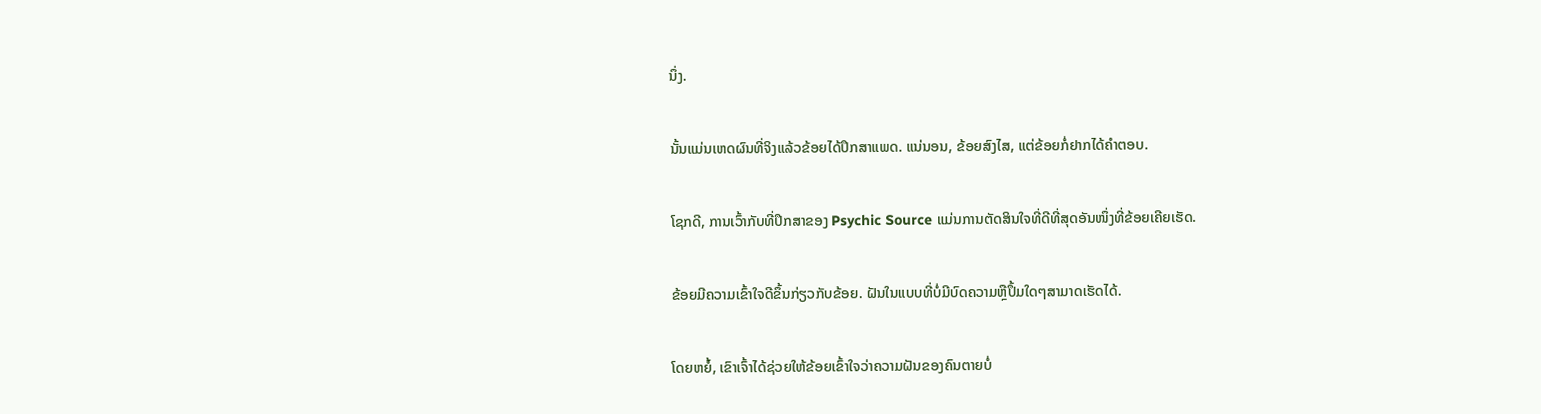ນຶ່ງ.

ນັ້ນແມ່ນເຫດຜົນທີ່ຈິງແລ້ວຂ້ອຍໄດ້ປຶກສາແພດ. ແນ່ນອນ, ຂ້ອຍສົງໄສ, ແຕ່ຂ້ອຍກໍ່ຢາກໄດ້ຄຳຕອບ.

ໂຊກດີ, ການເວົ້າກັບທີ່ປຶກສາຂອງ Psychic Source ແມ່ນການຕັດສິນໃຈທີ່ດີທີ່ສຸດອັນໜຶ່ງທີ່ຂ້ອຍເຄີຍເຮັດ.

ຂ້ອຍມີຄວາມເຂົ້າໃຈດີຂຶ້ນກ່ຽວກັບຂ້ອຍ. ຝັນໃນແບບທີ່ບໍ່ມີບົດຄວາມຫຼືປຶ້ມໃດໆສາມາດເຮັດໄດ້.

ໂດຍຫຍໍ້, ເຂົາເຈົ້າໄດ້ຊ່ວຍໃຫ້ຂ້ອຍເຂົ້າໃຈວ່າຄວາມຝັນຂອງຄົນຕາຍບໍ່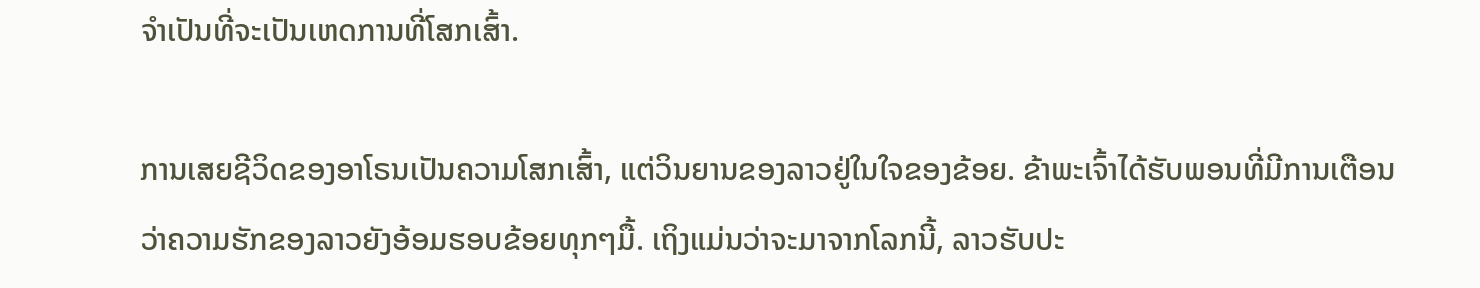ຈໍາເປັນທີ່ຈະເປັນເຫດການທີ່ໂສກເສົ້າ.

ການເສຍຊີວິດຂອງອາໂຣນເປັນຄວາມໂສກເສົ້າ, ແຕ່ວິນຍານຂອງລາວຢູ່ໃນໃຈຂອງຂ້ອຍ. ຂ້າພະເຈົ້າໄດ້ຮັບພອນທີ່ມີການເຕືອນວ່າຄວາມຮັກຂອງລາວຍັງອ້ອມຮອບຂ້ອຍທຸກໆມື້. ເຖິງແມ່ນວ່າຈະມາຈາກໂລກນີ້, ລາວຮັບປະ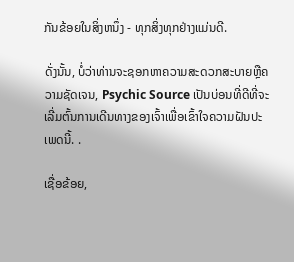ກັນຂ້ອຍໃນສິ່ງຫນຶ່ງ - ທຸກສິ່ງທຸກຢ່າງແມ່ນດີ.

ດັ່ງນັ້ນ, ບໍ່ວ່າທ່ານຈະຊອກຫາຄວາມສະດວກສະບາຍຫຼືຄວາມຊັດເຈນ, Psychic Source ເປັນບ່ອນທີ່ດີທີ່ຈະເລີ່ມຕົ້ນການເດີນທາງຂອງເຈົ້າເພື່ອເຂົ້າໃຈຄວາມຝັນປະເພດນີ້. .

ເຊື່ອຂ້ອຍ,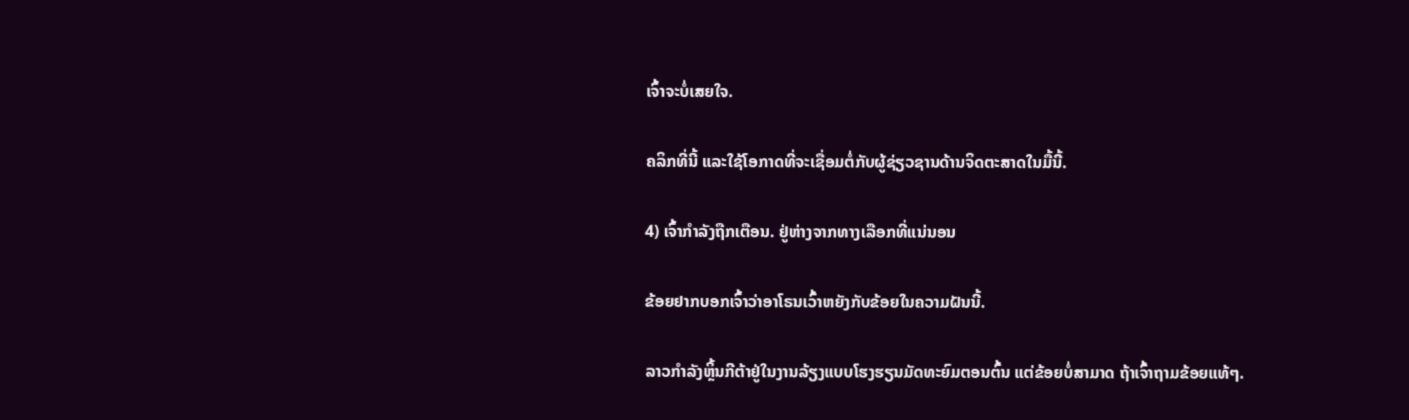ເຈົ້າຈະບໍ່ເສຍໃຈ.

ຄລິກທີ່ນີ້ ແລະໃຊ້ໂອກາດທີ່ຈະເຊື່ອມຕໍ່ກັບຜູ້ຊ່ຽວຊານດ້ານຈິດຕະສາດໃນມື້ນີ້.

4) ເຈົ້າກໍາລັງຖືກເຕືອນ. ຢູ່ຫ່າງຈາກທາງເລືອກທີ່ແນ່ນອນ

ຂ້ອຍຢາກບອກເຈົ້າວ່າອາໂຣນເວົ້າຫຍັງກັບຂ້ອຍໃນຄວາມຝັນນີ້.

ລາວກຳລັງຫຼິ້ນກີຕ້າຢູ່ໃນງານລ້ຽງແບບໂຮງຮຽນມັດທະຍົມຕອນຕົ້ນ ແຕ່ຂ້ອຍບໍ່ສາມາດ ຖ້າເຈົ້າຖາມຂ້ອຍແທ້ໆ.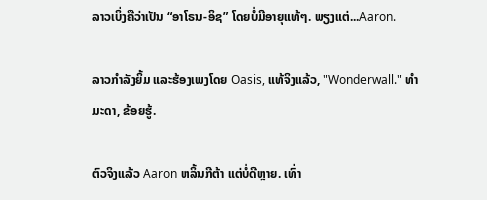ລາວເບິ່ງຄືວ່າເປັນ “ອາໂຣນ-ອິຊ” ໂດຍບໍ່ມີອາຍຸແທ້ໆ. ພຽງແຕ່...Aaron.

ລາວກຳລັງຍິ້ມ ແລະຮ້ອງເພງໂດຍ Oasis, ແທ້ຈິງແລ້ວ, "Wonderwall." ທຳມະດາ, ຂ້ອຍຮູ້.

ຕົວຈິງແລ້ວ Aaron ຫລິ້ນກີຕ້າ ແຕ່ບໍ່ດີຫຼາຍ. ເທົ່າ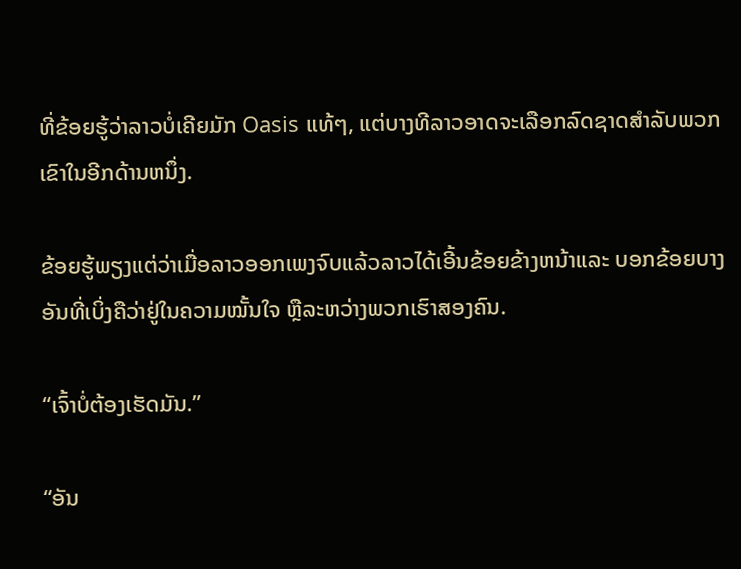ທີ່ຂ້ອຍຮູ້ວ່າລາວບໍ່ເຄີຍມັກ Oasis ແທ້ໆ, ແຕ່ບາງທີລາວອາດຈະເລືອກລົດຊາດສໍາລັບພວກເຂົາໃນອີກດ້ານຫນຶ່ງ.

ຂ້ອຍຮູ້ພຽງແຕ່ວ່າເມື່ອລາວອອກເພງຈົບແລ້ວລາວໄດ້ເອີ້ນຂ້ອຍຂ້າງຫນ້າແລະ ບອກຂ້ອຍບາງອັນທີ່ເບິ່ງຄືວ່າຢູ່ໃນຄວາມໝັ້ນໃຈ ຫຼືລະຫວ່າງພວກເຮົາສອງຄົນ.

“ເຈົ້າບໍ່ຕ້ອງເຮັດມັນ.”

“ອັນ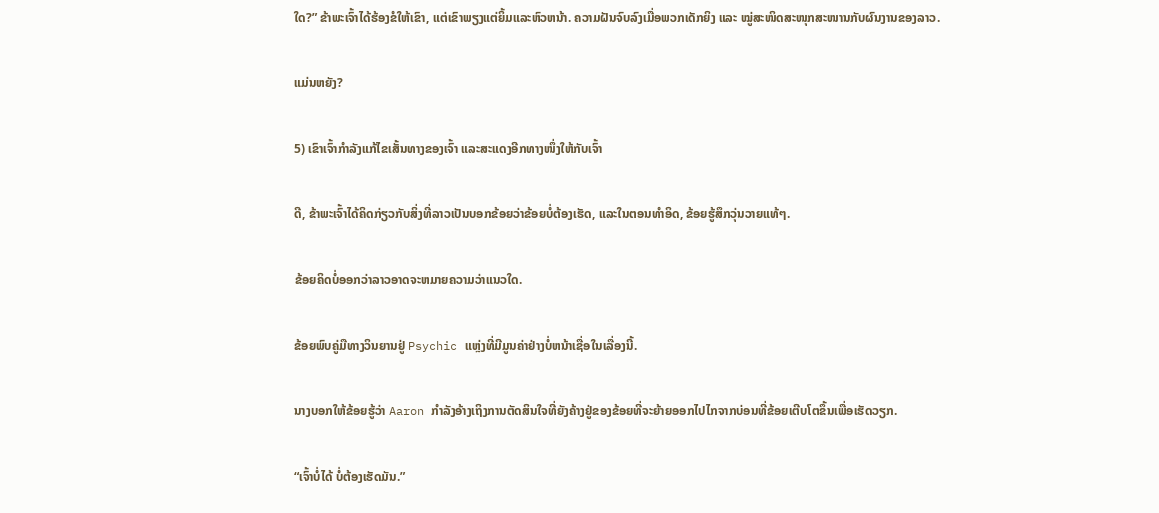ໃດ?” ຂ້າພະເຈົ້າໄດ້ຮ້ອງຂໍໃຫ້ເຂົາ, ແຕ່ເຂົາພຽງແຕ່ຍິ້ມແລະຫົວຫນ້າ. ຄວາມຝັນຈົບລົງເມື່ອພວກເດັກຍິງ ແລະ ໝູ່ສະໜິດສະໜຸກສະໜານກັບຜົນງານຂອງລາວ.

ແມ່ນຫຍັງ?

5) ເຂົາເຈົ້າກຳລັງແກ້ໄຂເສັ້ນທາງຂອງເຈົ້າ ແລະສະແດງອີກທາງໜຶ່ງໃຫ້ກັບເຈົ້າ

ດີ, ຂ້າພະເຈົ້າໄດ້ຄິດກ່ຽວກັບສິ່ງທີ່ລາວເປັນບອກຂ້ອຍວ່າຂ້ອຍບໍ່ຕ້ອງເຮັດ, ແລະໃນຕອນທໍາອິດ, ຂ້ອຍຮູ້ສຶກວຸ່ນວາຍແທ້ໆ.

ຂ້ອຍຄິດບໍ່ອອກວ່າລາວອາດຈະຫມາຍຄວາມວ່າແນວໃດ.

ຂ້ອຍພົບຄູ່ມືທາງວິນຍານຢູ່ Psychic ແຫຼ່ງທີ່ມີມູນຄ່າຢ່າງບໍ່ຫນ້າເຊື່ອໃນເລື່ອງນີ້.

ນາງບອກໃຫ້ຂ້ອຍຮູ້ວ່າ Aaron ກໍາລັງອ້າງເຖິງການຕັດສິນໃຈທີ່ຍັງຄ້າງຢູ່ຂອງຂ້ອຍທີ່ຈະຍ້າຍອອກໄປໄກຈາກບ່ອນທີ່ຂ້ອຍເຕີບໂຕຂຶ້ນເພື່ອເຮັດວຽກ.

“ເຈົ້າບໍ່ໄດ້ ບໍ່ຕ້ອງເຮັດມັນ.”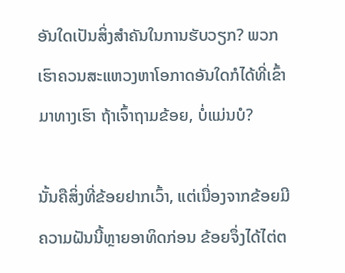ອັນໃດເປັນສິ່ງສຳຄັນໃນການຮັບວຽກ? ພວກເຮົາຄວນສະແຫວງຫາໂອກາດອັນໃດກໍໄດ້ທີ່ເຂົ້າມາທາງເຮົາ ຖ້າເຈົ້າຖາມຂ້ອຍ, ບໍ່ແມ່ນບໍ?

ນັ້ນຄືສິ່ງທີ່ຂ້ອຍຢາກເວົ້າ, ແຕ່ເນື່ອງຈາກຂ້ອຍມີຄວາມຝັນນີ້ຫຼາຍອາທິດກ່ອນ ຂ້ອຍຈຶ່ງໄດ້ໄຕ່ຕ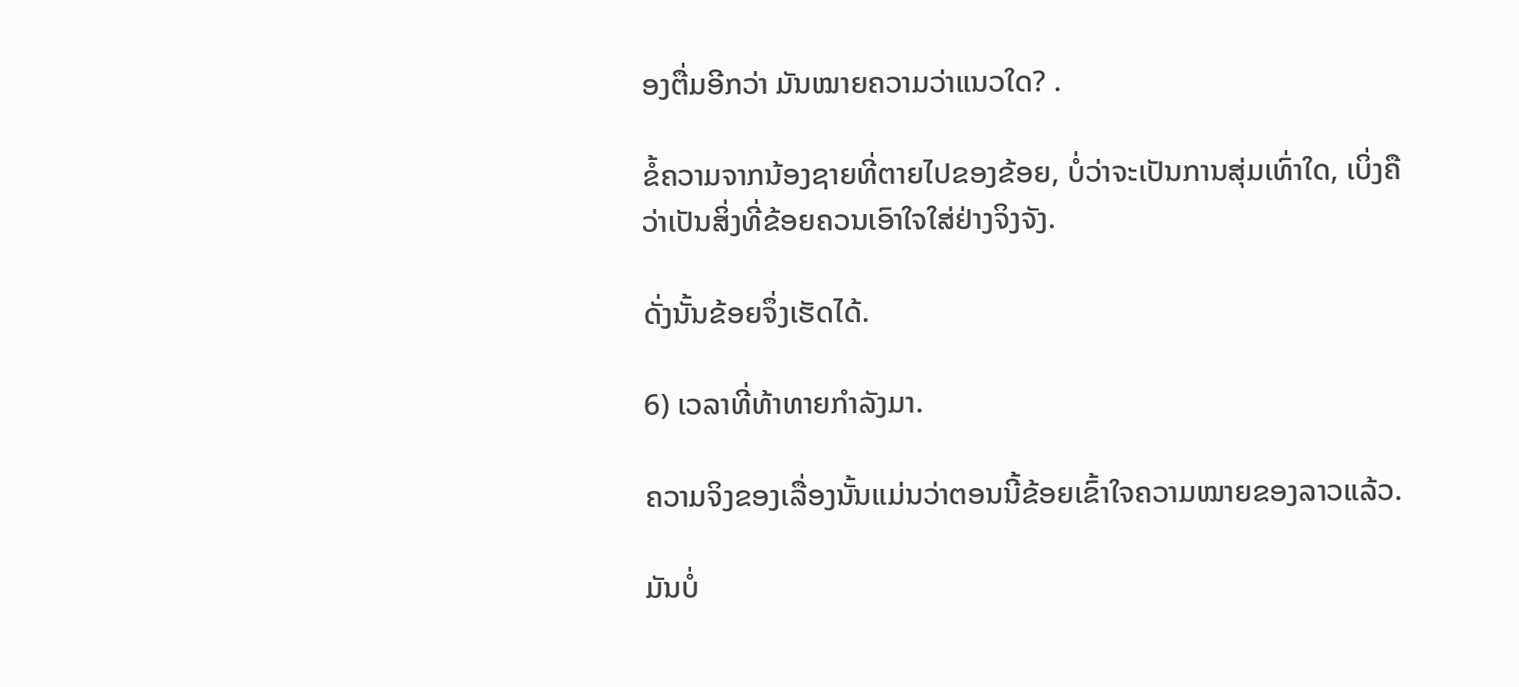ອງຕື່ມອີກວ່າ ມັນໝາຍຄວາມວ່າແນວໃດ? .

ຂໍ້ຄວາມຈາກນ້ອງຊາຍທີ່ຕາຍໄປຂອງຂ້ອຍ, ບໍ່ວ່າຈະເປັນການສຸ່ມເທົ່າໃດ, ເບິ່ງຄືວ່າເປັນສິ່ງທີ່ຂ້ອຍຄວນເອົາໃຈໃສ່ຢ່າງຈິງຈັງ.

ດັ່ງນັ້ນຂ້ອຍຈຶ່ງເຮັດໄດ້.

6) ເວລາທີ່ທ້າທາຍກຳລັງມາ.

ຄວາມຈິງຂອງເລື່ອງນັ້ນແມ່ນວ່າຕອນນີ້ຂ້ອຍເຂົ້າໃຈຄວາມໝາຍຂອງລາວແລ້ວ.

ມັນບໍ່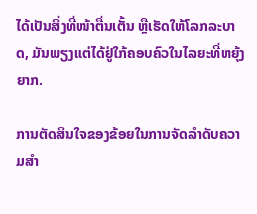ໄດ້ເປັນສິ່ງທີ່ໜ້າຕື່ນເຕັ້ນ ຫຼືເຮັດໃຫ້ໂລກລະບາດ, ມັນພຽງແຕ່ໄດ້ຢູ່ໃກ້ຄອບຄົວໃນໄລຍະທີ່ຫຍຸ້ງຍາກ.

ການຕັດສິນໃຈຂອງຂ້ອຍໃນການຈັດລຳດັບຄວາມສຳ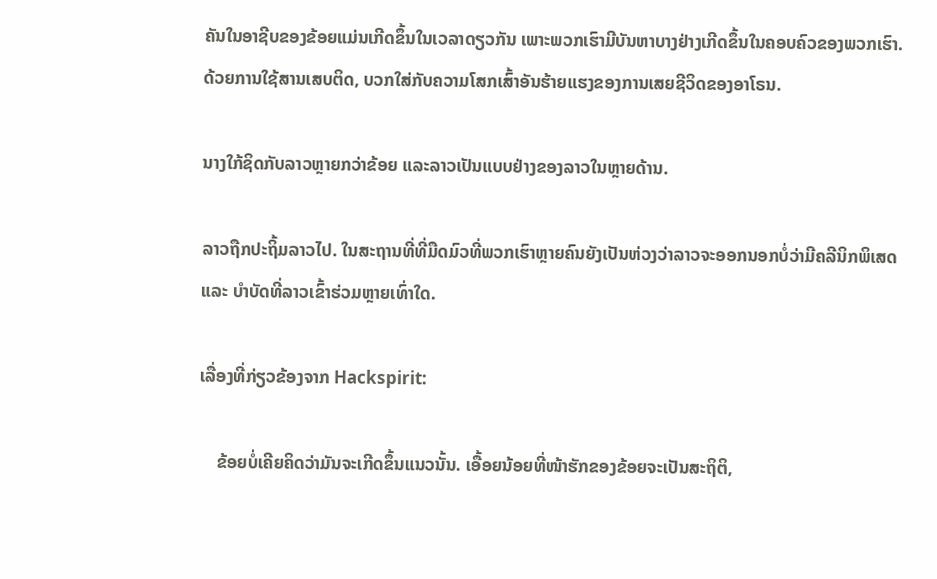ຄັນໃນອາຊີບຂອງຂ້ອຍແມ່ນເກີດຂຶ້ນໃນເວລາດຽວກັນ ເພາະພວກເຮົາມີບັນຫາບາງຢ່າງເກີດຂຶ້ນໃນຄອບຄົວຂອງພວກເຮົາ. ດ້ວຍການໃຊ້ສານເສບຕິດ, ບວກໃສ່ກັບຄວາມໂສກເສົ້າອັນຮ້າຍແຮງຂອງການເສຍຊີວິດຂອງອາໂຣນ.

ນາງໃກ້ຊິດກັບລາວຫຼາຍກວ່າຂ້ອຍ ແລະລາວເປັນແບບຢ່າງຂອງລາວໃນຫຼາຍດ້ານ.

ລາວຖືກປະຖິ້ມລາວໄປ. ໃນສະຖານທີ່ທີ່ມືດມົວທີ່ພວກເຮົາຫຼາຍຄົນຍັງເປັນຫ່ວງວ່າລາວຈະອອກນອກບໍ່ວ່າມີຄລີນິກພິເສດ ແລະ ບຳບັດທີ່ລາວເຂົ້າຮ່ວມຫຼາຍເທົ່າໃດ.

ເລື່ອງທີ່ກ່ຽວຂ້ອງຈາກ Hackspirit:

    ຂ້ອຍບໍ່ເຄີຍຄິດວ່າມັນຈະເກີດຂຶ້ນແນວນັ້ນ. ເອື້ອຍນ້ອຍທີ່ໜ້າຮັກຂອງຂ້ອຍຈະເປັນສະຖິຕິ,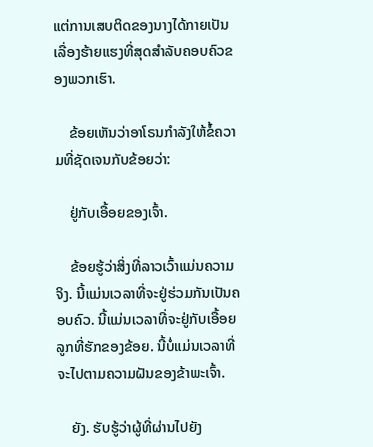ແຕ່ການເສບຕິດຂອງນາງໄດ້ກາຍເປັນເລື່ອງຮ້າຍແຮງທີ່ສຸດສຳລັບຄອບຄົວຂອງພວກເຮົາ.

    ຂ້ອຍເຫັນວ່າອາໂຣນກຳລັງໃຫ້ຂໍ້ຄວາມທີ່ຊັດເຈນກັບຂ້ອຍວ່າ:

    ຢູ່ກັບເອື້ອຍຂອງເຈົ້າ.

    ຂ້ອຍຮູ້ວ່າສິ່ງທີ່ລາວເວົ້າແມ່ນຄວາມຈິງ. ນີ້ແມ່ນເວລາທີ່ຈະຢູ່ຮ່ວມກັນເປັນຄອບຄົວ. ນີ້ແມ່ນເວລາທີ່ຈະຢູ່ກັບເອື້ອຍລູກທີ່ຮັກຂອງຂ້ອຍ. ນີ້ບໍ່ແມ່ນເວລາທີ່ຈະໄປຕາມຄວາມຝັນຂອງຂ້າພະເຈົ້າ.

    ຍັງ. ຮັບຮູ້ວ່າຜູ້ທີ່ຜ່ານໄປຍັງ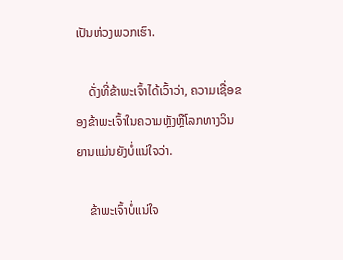ເປັນຫ່ວງພວກເຮົາ.

    ດັ່ງທີ່ຂ້າພະເຈົ້າໄດ້ເວົ້າວ່າ, ຄວາມເຊື່ອຂອງຂ້າພະເຈົ້າໃນຄວາມຫຼັງຫຼືໂລກທາງວິນຍານແມ່ນຍັງບໍ່ແນ່ໃຈວ່າ.

    ຂ້າພະເຈົ້າບໍ່ແນ່ໃຈ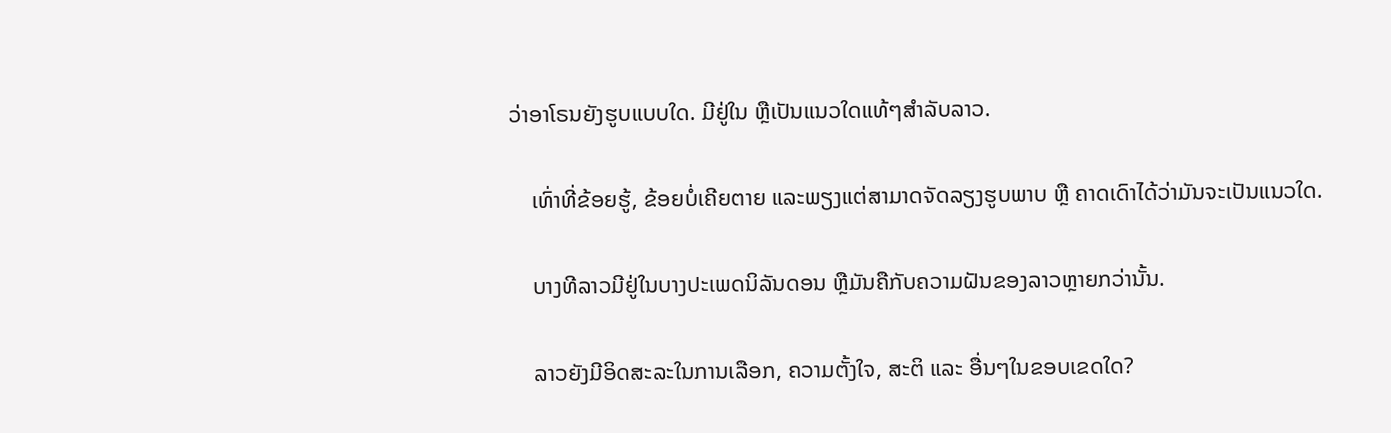ວ່າອາໂຣນຍັງຮູບແບບໃດ. ມີຢູ່ໃນ ຫຼືເປັນແນວໃດແທ້ໆສຳລັບລາວ.

    ເທົ່າທີ່ຂ້ອຍຮູ້, ຂ້ອຍບໍ່ເຄີຍຕາຍ ແລະພຽງແຕ່ສາມາດຈັດລຽງຮູບພາບ ຫຼື ຄາດເດົາໄດ້ວ່າມັນຈະເປັນແນວໃດ.

    ບາງທີລາວມີຢູ່ໃນບາງປະເພດນິລັນດອນ ຫຼືມັນຄືກັບຄວາມຝັນຂອງລາວຫຼາຍກວ່ານັ້ນ.

    ລາວຍັງມີອິດສະລະໃນການເລືອກ, ຄວາມຕັ້ງໃຈ, ສະຕິ ແລະ ອື່ນໆໃນຂອບເຂດໃດ?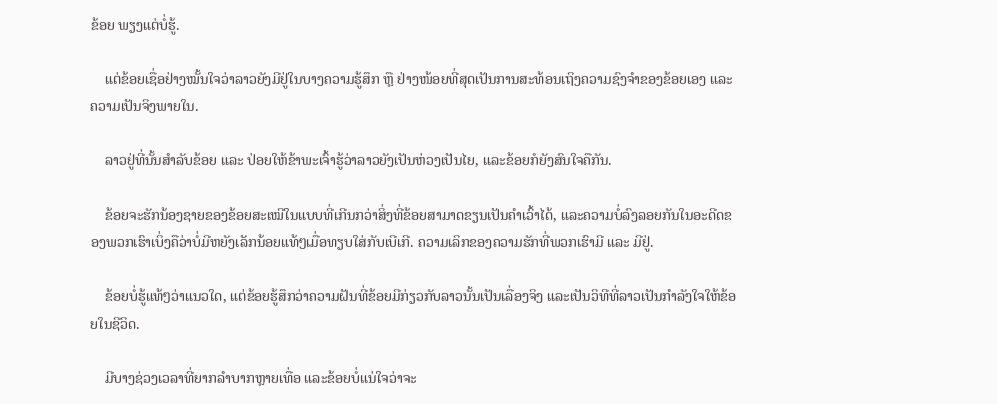ຂ້ອຍ ພຽງແຕ່ບໍ່ຮູ້.

    ແຕ່ຂ້ອຍເຊື່ອຢ່າງໝັ້ນໃຈວ່າລາວຍັງມີຢູ່ໃນບາງຄວາມຮູ້ສຶກ ຫຼື ຢ່າງໜ້ອຍທີ່ສຸດເປັນການສະທ້ອນເຖິງຄວາມຊົງຈຳຂອງຂ້ອຍເອງ ແລະ ຄວາມເປັນຈິງພາຍໃນ.

    ລາວຢູ່ທີ່ນັ້ນສຳລັບຂ້ອຍ ແລະ ປ່ອຍໃຫ້ຂ້າພະເຈົ້າຮູ້ວ່າລາວຍັງເປັນຫ່ວງເປັນໄຍ, ແລະຂ້ອຍກໍຍັງສົນໃຈຄືກັນ.

    ຂ້ອຍຈະຮັກນ້ອງຊາຍຂອງຂ້ອຍສະເໝີໃນແບບທີ່ເກີນກວ່າສິ່ງທີ່ຂ້ອຍສາມາດຂຽນເປັນຄຳເວົ້າໄດ້, ແລະຄວາມບໍ່ລົງລອຍກັນໃນອະດີດຂອງພວກເຮົາເບິ່ງຄືວ່າບໍ່ມີຫຍັງເລັກນ້ອຍແທ້ໆເມື່ອທຽບໃສ່ກັບເບີເກີ. ຄວາມເລິກຂອງຄວາມຮັກທີ່ພວກເຮົາມີ ແລະ ມີຢູ່.

    ຂ້ອຍບໍ່ຮູ້ແທ້ໆວ່າແນວໃດ, ແຕ່ຂ້ອຍຮູ້ສຶກວ່າຄວາມຝັນທີ່ຂ້ອຍມີກ່ຽວກັບລາວນັ້ນເປັນເລື່ອງຈິງ ແລະເປັນວິທີທີ່ລາວເປັນກຳລັງໃຈໃຫ້ຂ້ອຍໃນຊີວິດ.

    ມີບາງຊ່ວງເວລາທີ່ຍາກລຳບາກຫຼາຍເທື່ອ ແລະຂ້ອຍບໍ່ແນ່ໃຈວ່າຈະ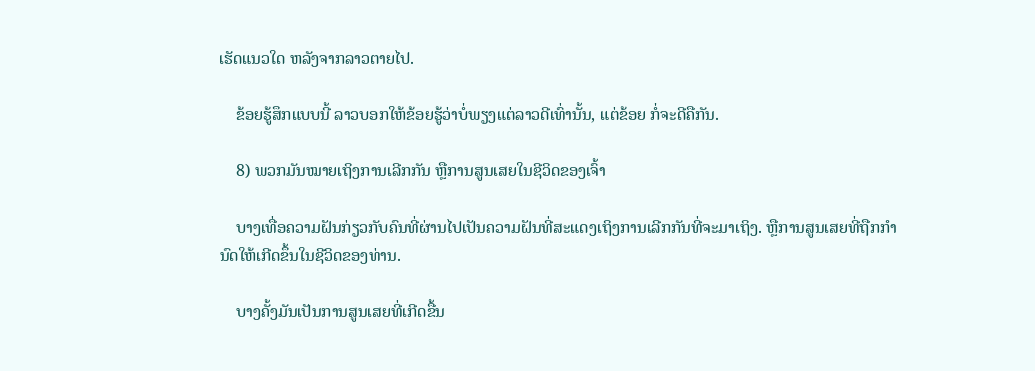ເຮັດແນວໃດ ຫລັງຈາກລາວຕາຍໄປ.

    ຂ້ອຍຮູ້ສຶກແບບນີ້ ລາວບອກໃຫ້ຂ້ອຍຮູ້ວ່າບໍ່ພຽງແຕ່ລາວດີເທົ່ານັ້ນ, ແຕ່ຂ້ອຍ ກໍ່ຈະດີຄືກັນ.

    8) ພວກມັນໝາຍເຖິງການເລີກກັນ ຫຼືການສູນເສຍໃນຊີວິດຂອງເຈົ້າ

    ບາງເທື່ອຄວາມຝັນກ່ຽວກັບຄົນທີ່ຜ່ານໄປເປັນຄວາມຝັນທີ່ສະແດງເຖິງການເລີກກັນທີ່ຈະມາເຖິງ. ຫຼືການສູນເສຍທີ່ຖືກກໍານົດໃຫ້ເກີດຂຶ້ນໃນຊີວິດຂອງທ່ານ.

    ບາງຄັ້ງມັນເປັນການສູນເສຍທີ່ເກີດຂື້ນ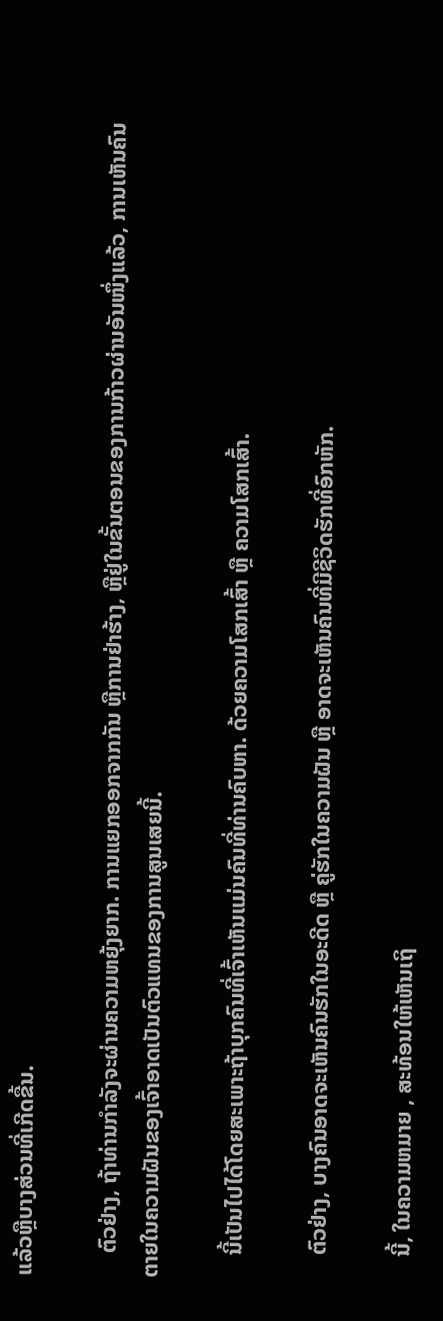ແລ້ວຫຼືບາງສ່ວນທີ່ເກີດຂື້ນ.

    ຕົວຢ່າງ, ຖ້າທ່ານກໍາລັງຈະຜ່ານຄວາມຫຍຸ້ງຍາກ. ການແຍກອອກຈາກກັນ ຫຼືການຢ່າຮ້າງ, ຫຼືຢູ່ໃນຂັ້ນຕອນຂອງການກ້າວຜ່ານອັນໜຶ່ງແລ້ວ, ການເຫັນຄົນຕາຍໃນຄວາມຝັນຂອງເຈົ້າອາດເປັນຕົວແທນຂອງການສູນເສຍນີ້.

    ນີ້ເປັນໄປໄດ້ໂດຍສະເພາະຖ້າບຸກຄົນທີ່ເຈົ້າເຫັນແມ່ນຄົນທີ່ທ່ານຄົບຫາ. ດ້ວຍຄວາມໂສກເສົ້າ ຫຼື ຄວາມໂສກເສົ້າ.

    ຕົວຢ່າງ, ບາງຄົນອາດຈະເຫັນຄົນຮັກໃນອະດີດ ຫຼື ຄູ່ຮັກໃນຄວາມຝັນ ຫຼື ອາດຈະເຫັນຄົນທີ່ມີຊີວິດຮັກທີ່ອົກຫັກ.

    ນີ້, ໃນຄວາມຫມາຍ , ສະທ້ອນໃຫ້ເຫັນເຖິ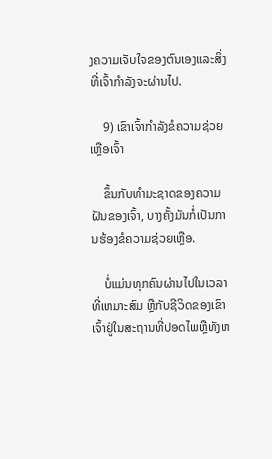ງຄວາມເຈັບໃຈຂອງຕົນເອງແລະສິ່ງທີ່ເຈົ້າກຳລັງຈະຜ່ານໄປ.

    9) ເຂົາເຈົ້າກຳລັງຂໍຄວາມຊ່ວຍເຫຼືອເຈົ້າ

    ຂຶ້ນກັບທຳມະຊາດຂອງຄວາມຝັນຂອງເຈົ້າ, ບາງຄັ້ງມັນກໍ່ເປັນການຮ້ອງຂໍຄວາມຊ່ວຍເຫຼືອ.

    ບໍ່ແມ່ນທຸກຄົນຜ່ານໄປໃນເວລາທີ່ເຫມາະສົມ ຫຼືກັບຊີວິດຂອງເຂົາເຈົ້າຢູ່ໃນສະຖານທີ່ປອດໄພຫຼືທັງຫ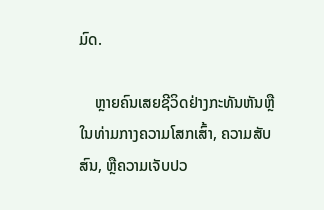ມົດ.

    ຫຼາຍຄົນເສຍຊີວິດຢ່າງກະທັນຫັນຫຼືໃນທ່າມກາງຄວາມໂສກເສົ້າ, ຄວາມສັບສົນ, ຫຼືຄວາມເຈັບປວ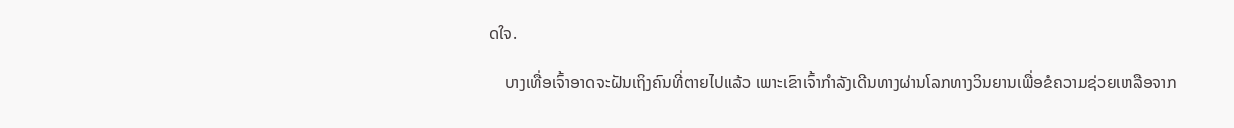ດໃຈ.

    ບາງເທື່ອເຈົ້າອາດຈະຝັນເຖິງຄົນທີ່ຕາຍໄປແລ້ວ ເພາະເຂົາເຈົ້າກຳລັງເດີນທາງຜ່ານໂລກທາງວິນຍານເພື່ອຂໍຄວາມຊ່ວຍເຫລືອຈາກ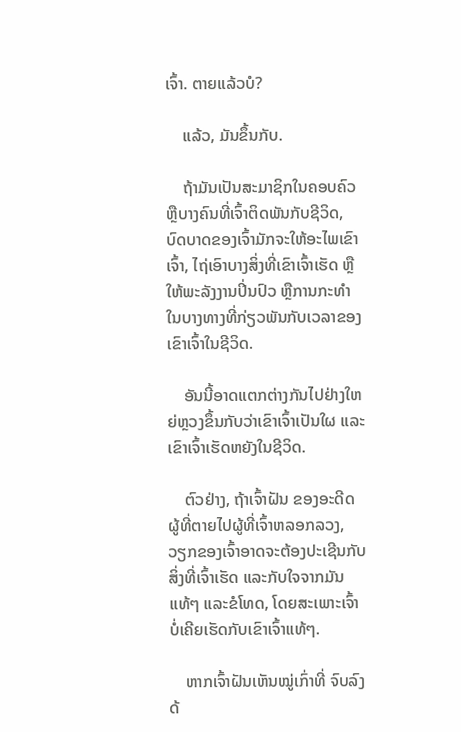ເຈົ້າ. ຕາຍແລ້ວບໍ?

    ແລ້ວ, ມັນຂຶ້ນກັບ.

    ຖ້າມັນເປັນສະມາຊິກໃນຄອບຄົວ ຫຼືບາງຄົນທີ່ເຈົ້າຕິດພັນກັບຊີວິດ, ບົດບາດຂອງເຈົ້າມັກຈະໃຫ້ອະໄພເຂົາເຈົ້າ, ໄຖ່ເອົາບາງສິ່ງທີ່ເຂົາເຈົ້າເຮັດ ຫຼື ໃຫ້ພະລັງງານປິ່ນປົວ ຫຼືການກະທຳໃນບາງທາງທີ່ກ່ຽວພັນກັບເວລາຂອງເຂົາເຈົ້າໃນຊີວິດ.

    ອັນນີ້ອາດແຕກຕ່າງກັນໄປຢ່າງໃຫຍ່ຫຼວງຂຶ້ນກັບວ່າເຂົາເຈົ້າເປັນໃຜ ແລະເຂົາເຈົ້າເຮັດຫຍັງໃນຊີວິດ.

    ຕົວຢ່າງ, ຖ້າເຈົ້າຝັນ ຂອງອະດີດຜູ້ທີ່ຕາຍໄປຜູ້ທີ່ເຈົ້າຫລອກລວງ, ວຽກຂອງເຈົ້າອາດຈະຕ້ອງປະເຊີນກັບສິ່ງທີ່ເຈົ້າເຮັດ ແລະກັບໃຈຈາກມັນແທ້ໆ ແລະຂໍໂທດ, ໂດຍສະເພາະເຈົ້າບໍ່ເຄີຍເຮັດກັບເຂົາເຈົ້າແທ້ໆ.

    ຫາກເຈົ້າຝັນເຫັນໝູ່ເກົ່າທີ່ ຈົບລົງດ້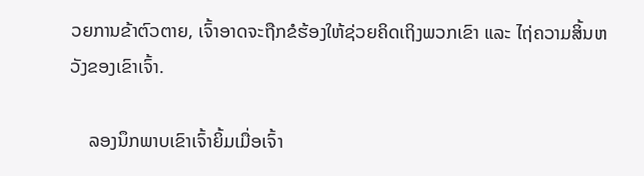ວຍການຂ້າຕົວຕາຍ, ເຈົ້າອາດຈະຖືກຂໍຮ້ອງໃຫ້ຊ່ວຍຄິດເຖິງພວກເຂົາ ແລະ ໄຖ່ຄວາມສິ້ນຫວັງຂອງເຂົາເຈົ້າ.

    ລອງນຶກພາບເຂົາເຈົ້າຍິ້ມເມື່ອເຈົ້າ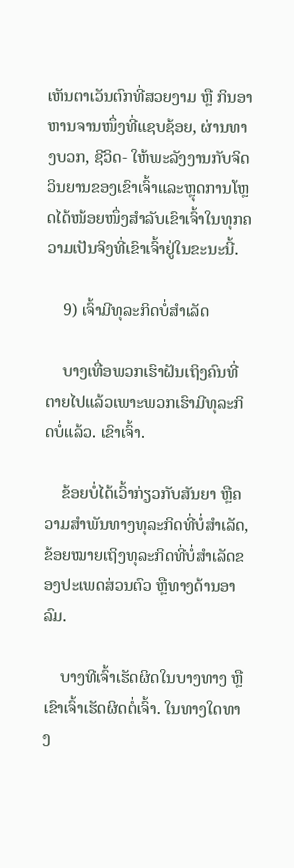ເຫັນຕາເວັນຕົກທີ່ສວຍງາມ ຫຼື ກິນອາຫານຈານໜຶ່ງທີ່ແຊບຊ້ອຍ, ຜ່ານທາງບວກ, ຊີວິດ- ໃຫ້ພະລັງງານກັບຈິດວິນຍານຂອງເຂົາເຈົ້າແລະຫຼຸດການໂຫຼດໄດ້ໜ້ອຍໜຶ່ງສຳລັບເຂົາເຈົ້າໃນທຸກຄວາມເປັນຈິງທີ່ເຂົາເຈົ້າຢູ່ໃນຂະນະນີ້.

    9) ເຈົ້າມີທຸລະກິດບໍ່ສຳເລັດ

    ບາງເທື່ອພວກເຮົາຝັນເຖິງຄົນທີ່ຕາຍໄປແລ້ວເພາະພວກເຮົາມີທຸລະກິດບໍ່ແລ້ວ. ເຂົາເຈົ້າ.

    ຂ້ອຍບໍ່ໄດ້ເວົ້າກ່ຽວກັບສັນຍາ ຫຼືຄວາມສຳພັນທາງທຸລະກິດທີ່ບໍ່ສຳເລັດ, ຂ້ອຍໝາຍເຖິງທຸລະກິດທີ່ບໍ່ສຳເລັດຂອງປະເພດສ່ວນຕົວ ຫຼືທາງດ້ານອາລົມ.

    ບາງທີເຈົ້າເຮັດຜິດໃນບາງທາງ ຫຼືເຂົາເຈົ້າເຮັດຜິດຕໍ່ເຈົ້າ. ໃນທາງໃດທາງ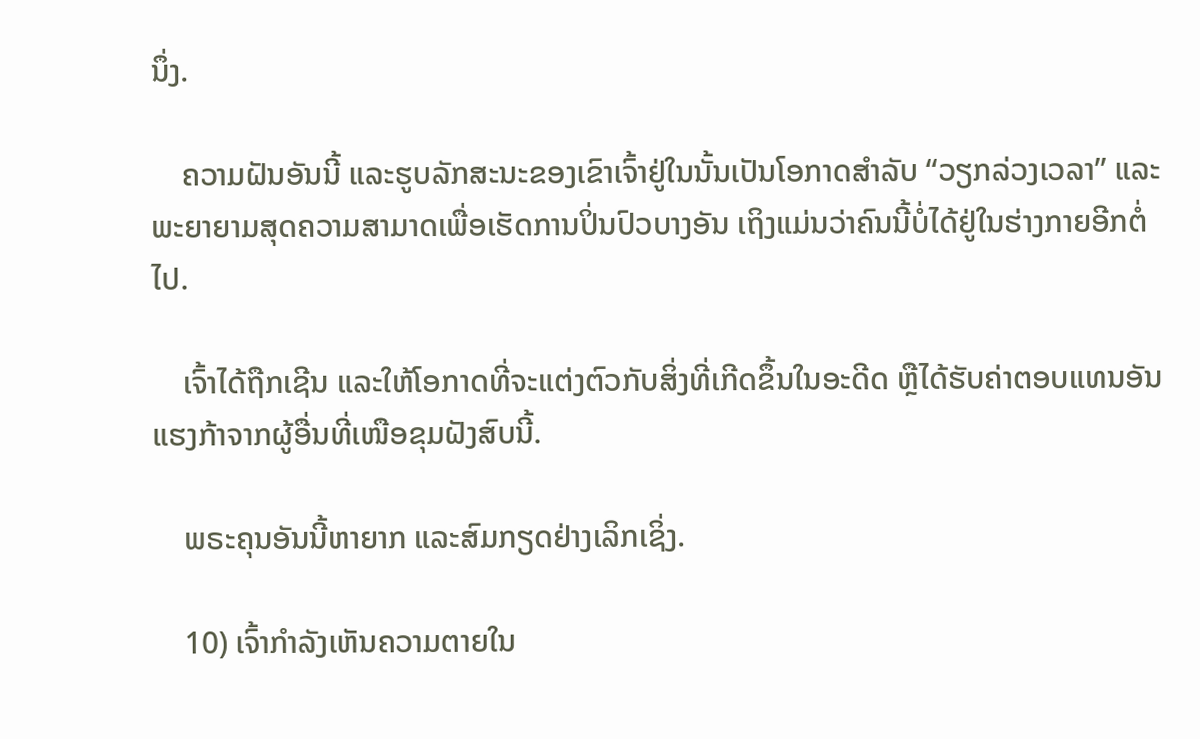ນຶ່ງ.

    ຄວາມຝັນອັນນີ້ ແລະຮູບລັກສະນະຂອງເຂົາເຈົ້າຢູ່ໃນນັ້ນເປັນໂອກາດສໍາລັບ “ວຽກລ່ວງເວລາ” ແລະພະຍາຍາມສຸດຄວາມສາມາດເພື່ອເຮັດການປິ່ນປົວບາງອັນ ເຖິງແມ່ນວ່າຄົນນີ້ບໍ່ໄດ້ຢູ່ໃນຮ່າງກາຍອີກຕໍ່ໄປ.

    ເຈົ້າໄດ້ຖືກເຊີນ ແລະໃຫ້ໂອກາດທີ່ຈະແຕ່ງຕົວກັບສິ່ງທີ່ເກີດຂຶ້ນໃນອະດີດ ຫຼືໄດ້ຮັບຄ່າຕອບແທນອັນແຮງກ້າຈາກຜູ້ອື່ນທີ່ເໜືອຂຸມຝັງສົບນີ້.

    ພຣະຄຸນອັນນີ້ຫາຍາກ ແລະສົມກຽດຢ່າງເລິກເຊິ່ງ.

    10) ເຈົ້າກຳລັງເຫັນຄວາມຕາຍໃນ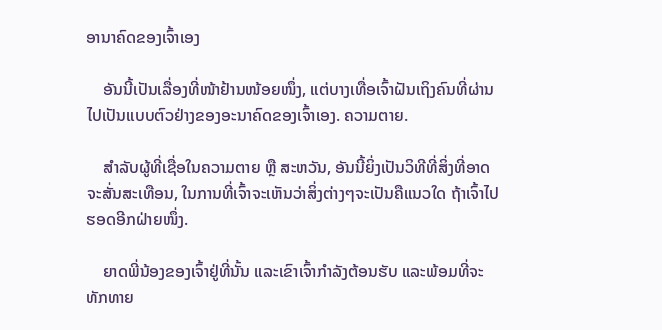ອານາຄົດຂອງເຈົ້າເອງ

    ອັນນີ້ເປັນເລື່ອງທີ່ໜ້າຢ້ານໜ້ອຍໜຶ່ງ, ແຕ່ບາງເທື່ອເຈົ້າຝັນເຖິງຄົນທີ່ຜ່ານໄປເປັນແບບຕົວຢ່າງຂອງອະນາຄົດຂອງເຈົ້າເອງ. ຄວາມຕາຍ.

    ສຳລັບຜູ້ທີ່ເຊື່ອໃນຄວາມຕາຍ ຫຼື ສະຫວັນ, ອັນນີ້ຍິ່ງເປັນວິທີທີ່ສິ່ງທີ່ອາດຈະສັ່ນສະເທືອນ, ໃນການທີ່ເຈົ້າຈະເຫັນວ່າສິ່ງຕ່າງໆຈະເປັນຄືແນວໃດ ຖ້າເຈົ້າໄປຮອດອີກຝ່າຍໜຶ່ງ.

    ຍາດພີ່ນ້ອງຂອງເຈົ້າຢູ່ທີ່ນັ້ນ ແລະເຂົາເຈົ້າກຳລັງຕ້ອນຮັບ ແລະພ້ອມທີ່ຈະທັກທາຍ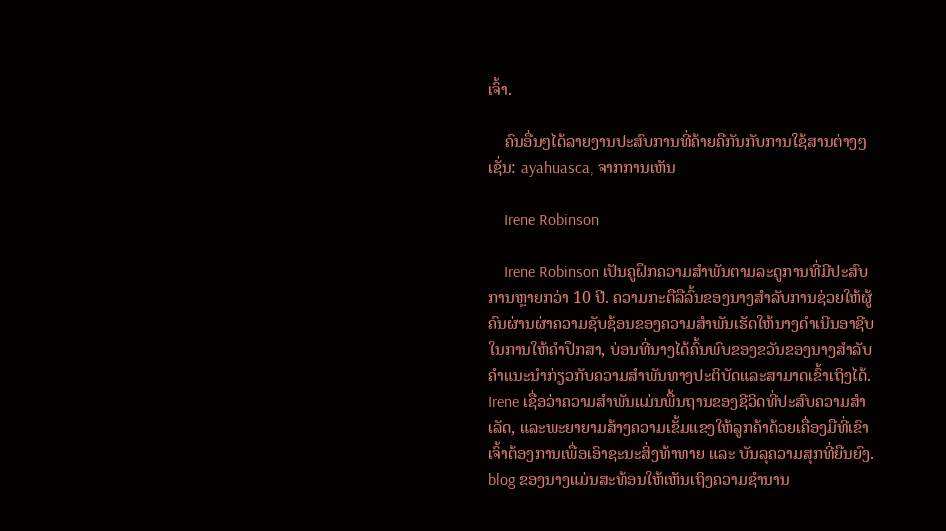ເຈົ້າ.

    ຄົນອື່ນໆໄດ້ລາຍງານປະສົບການທີ່ຄ້າຍຄືກັນກັບການໃຊ້ສານຕ່າງໆ ເຊັ່ນ: ayahuasca, ຈາກການເຫັນ

    Irene Robinson

    Irene Robinson ເປັນຄູຝຶກຄວາມສໍາພັນຕາມລະດູການທີ່ມີປະສົບການຫຼາຍກວ່າ 10 ປີ. ຄວາມກະຕືລືລົ້ນຂອງນາງສໍາລັບການຊ່ວຍໃຫ້ຜູ້ຄົນຜ່ານຜ່າຄວາມຊັບຊ້ອນຂອງຄວາມສໍາພັນເຮັດໃຫ້ນາງດໍາເນີນອາຊີບໃນການໃຫ້ຄໍາປຶກສາ, ບ່ອນທີ່ນາງໄດ້ຄົ້ນພົບຂອງຂວັນຂອງນາງສໍາລັບຄໍາແນະນໍາກ່ຽວກັບຄວາມສໍາພັນທາງປະຕິບັດແລະສາມາດເຂົ້າເຖິງໄດ້. Irene ເຊື່ອວ່າຄວາມສຳພັນແມ່ນພື້ນຖານຂອງຊີວິດທີ່ປະສົບຄວາມສຳເລັດ, ແລະພະຍາຍາມສ້າງຄວາມເຂັ້ມແຂງໃຫ້ລູກຄ້າດ້ວຍເຄື່ອງມືທີ່ເຂົາເຈົ້າຕ້ອງການເພື່ອເອົາຊະນະສິ່ງທ້າທາຍ ແລະ ບັນລຸຄວາມສຸກທີ່ຍືນຍົງ. blog ຂອງນາງແມ່ນສະທ້ອນໃຫ້ເຫັນເຖິງຄວາມຊໍານານ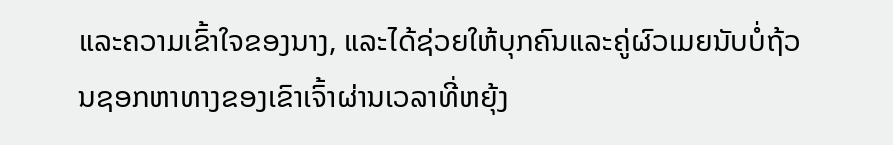ແລະຄວາມເຂົ້າໃຈຂອງນາງ, ແລະໄດ້ຊ່ວຍໃຫ້ບຸກຄົນແລະຄູ່ຜົວເມຍນັບບໍ່ຖ້ວນຊອກຫາທາງຂອງເຂົາເຈົ້າຜ່ານເວລາທີ່ຫຍຸ້ງ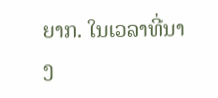ຍາກ. ໃນເວລາທີ່ນາງ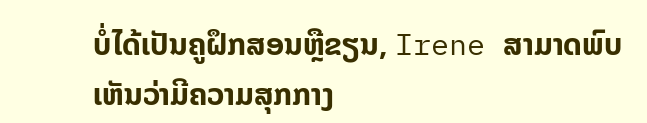ບໍ່ໄດ້ເປັນຄູຝຶກສອນຫຼືຂຽນ, Irene ສາມາດພົບເຫັນວ່າມີຄວາມສຸກກາງ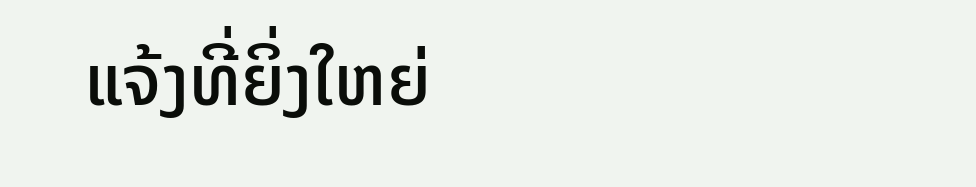ແຈ້ງທີ່ຍິ່ງໃຫຍ່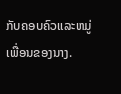ກັບຄອບຄົວແລະຫມູ່ເພື່ອນຂອງນາງ.